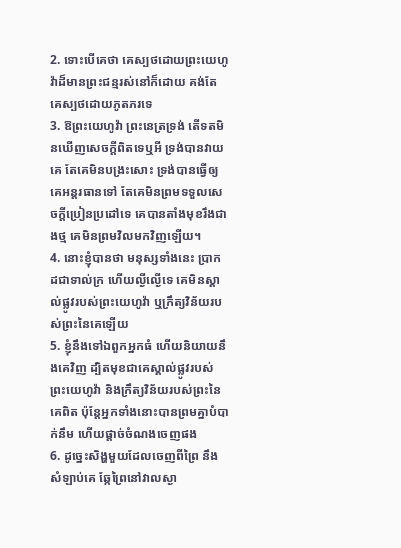2. ទោះបើគេថា គេស្បថដោយព្រះយេហូវ៉ាដ៏មានព្រះជន្មរស់នៅក៏ដោយ គង់តែគេស្បថដោយភូតភរទេ
3. ឱព្រះយេហូវ៉ា ព្រះនេត្រទ្រង់ តើទតមិនឃើញសេចក្តីពិតទេឬអី ទ្រង់បានវាយគេ តែគេមិនបង្រះសោះ ទ្រង់បានធ្វើឲ្យគេអន្តរធានទៅ តែគេមិនព្រមទទួលសេចក្តីប្រៀនប្រដៅទេ គេបានតាំងមុខរឹងជាងថ្ម គេមិនព្រមវិលមកវិញឡើយ។
4. នោះខ្ញុំបានថា មនុស្សទាំងនេះ ប្រាកដជាទាល់ក្រ ហើយល្ងីល្ងើទេ គេមិនស្គាល់ផ្លូវរបស់ព្រះយេហូវ៉ា ឬក្រឹត្យវិន័យរបស់ព្រះនៃគេឡើយ
5. ខ្ញុំនឹងទៅឯពួកអ្នកធំ ហើយនិយាយនឹងគេវិញ ដ្បិតមុខជាគេស្គាល់ផ្លូវរបស់ព្រះយេហូវ៉ា និងក្រឹត្យវិន័យរបស់ព្រះនៃគេពិត ប៉ុន្តែអ្នកទាំងនោះបានព្រមគ្នាបំបាក់នឹម ហើយផ្តាច់ចំណងចេញផង
6. ដូច្នេះសិង្ហមួយដែលចេញពីព្រៃ នឹងសំឡាប់គេ ឆ្កែព្រៃនៅវាលស្ងា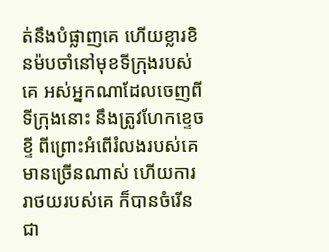ត់នឹងបំផ្លាញគេ ហើយខ្លារខិនម៉បចាំនៅមុខទីក្រុងរបស់គេ អស់អ្នកណាដែលចេញពីទីក្រុងនោះ នឹងត្រូវហែកខ្ទេចខ្ទី ពីព្រោះអំពើរំលងរបស់គេមានច្រើនណាស់ ហើយការរាថយរបស់គេ ក៏បានចំរើនជា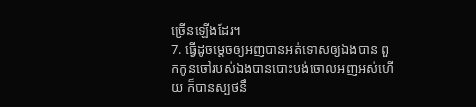ច្រើនឡើងដែរ។
7. ធ្វើដូចម្តេចឲ្យអញបានអត់ទោសឲ្យឯងបាន ពួកកូនចៅរបស់ឯងបានបោះបង់ចោលអញអស់ហើយ ក៏បានស្បថនឹ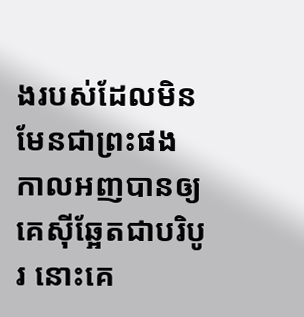ងរបស់ដែលមិនមែនជាព្រះផង កាលអញបានឲ្យគេស៊ីឆ្អែតជាបរិបូរ នោះគេ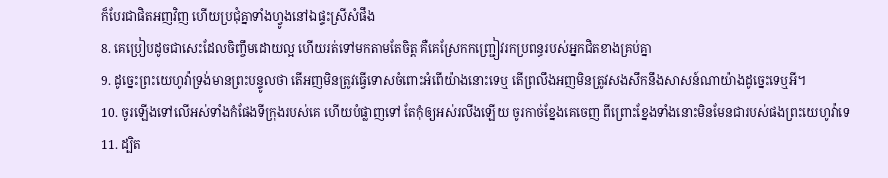ក៏បែរជាផិតអញវិញ ហើយប្រជុំគ្នាទាំងហ្វូងនៅឯផ្ទះស្រីសំផឹង
8. គេប្រៀបដូចជាសេះដែលចិញ្ចឹមដោយល្អ ហើយរត់ទៅមកតាមតែចិត្ត គឺគេស្រែកកញ្ជ្រៀវរកប្រពន្ធរបស់អ្នកជិតខាងគ្រប់គ្នា
9. ដូច្នេះព្រះយេហូវ៉ាទ្រង់មានព្រះបន្ទូលថា តើអញមិនត្រូវធ្វើទោសចំពោះអំពើយ៉ាងនោះទេឬ តើព្រលឹងអញមិនត្រូវសងសឹកនឹងសាសន៍ណាយ៉ាងដូច្នេះទេឬអី។
10. ចូរឡើងទៅលើអស់ទាំងកំផែងទីក្រុងរបស់គេ ហើយបំផ្លាញទៅ តែកុំឲ្យអស់រលីងឡើយ ចូរកាច់ខ្នែងគេចេញ ពីព្រោះខ្នែងទាំងនោះមិនមែនជារបស់ផងព្រះយេហូវ៉ាទេ
11. ដ្បិត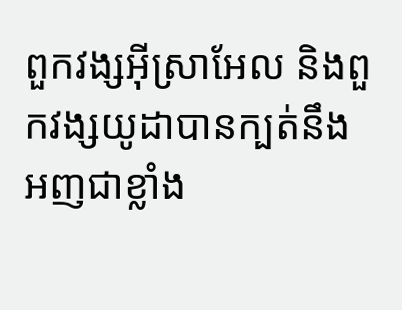ពួកវង្សអ៊ីស្រាអែល និងពួកវង្សយូដាបានក្បត់នឹងអញជាខ្លាំង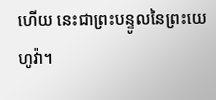ហើយ នេះជាព្រះបន្ទូលនៃព្រះយេហូវ៉ា។